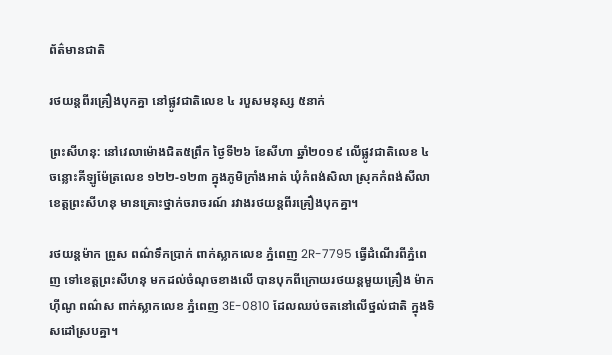ព័ត៌មានជាតិ

រថយន្តពីរគ្រឿងបុកគ្នា នៅផ្លូវជាតិលេខ ៤ របួសមនុស្ស ៥នាក់

ព្រះសីហនុ: នៅវេលាម៉ោងជិត៥ព្រឹក ថ្ងៃទី២៦ ខែសីហា ឆ្នាំ២០១៩ លើផ្លូវជាតិលេខ ៤ ចន្លោះគីឡូម៉ែត្រលេខ ១២២-១២៣ ក្នុងភូមិក្រាំងអាត់ ឃុំកំពង់សិលា ស្រុកកំពង់សីលា ខេត្តព្រះសីហនុ មានគ្រោះថ្នាក់ចរាចរណ៍ រវាងរថយន្តពីរគ្រឿងបុកគ្នា។

រថយន្តម៉ាក ព្រូស ពណ៌ទឹកប្រាក់ ពាក់ស្លាកលេខ ភ្នំពេញ 2R-7795 ធ្វើដំណើរពីភ្នំពេញ ទៅខេត្តព្រះសីហនុ មកដល់ចំណុចខាងលើ បានបុកពីក្រោយរថយន្តមួយគ្រឿង ម៉ាកហ៊ីណូ ពណ៌ស ពាក់ស្លាកលេខ ភ្នំពេញ 3E-0810 ដែលឈប់ចតនៅលើថ្នល់ជាតិ ក្នុងទិសដៅស្របគ្នា។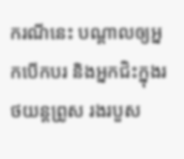ករណីនេះ បណ្តាលឲ្យអ្នកបើកបរ និងអ្នកជិះក្នុងរថយន្តព្រូស រងរបួស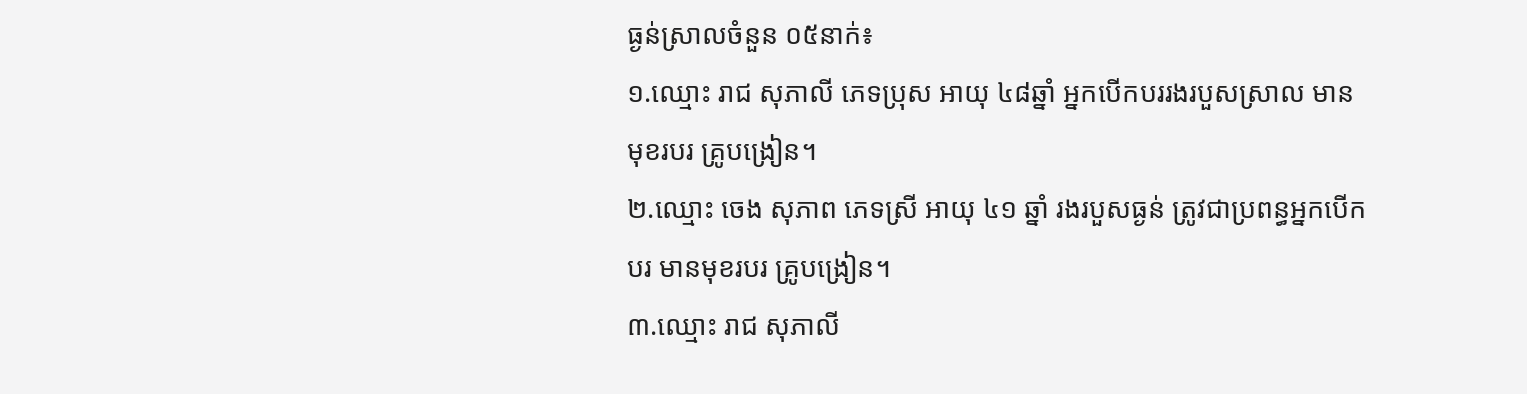ធ្ងន់ស្រាលចំនួន ០៥នាក់៖
១.ឈ្មោះ រាជ សុភាលី ភេទប្រុស អាយុ ៤៨ឆ្នាំ អ្នកបើកបររងរបួសស្រាល មានមុខរបរ គ្រូបង្រៀន។
២.ឈ្មោះ ចេង សុភាព ភេទស្រី អាយុ ៤១ ឆ្នាំ រងរបួសធ្ងន់ ត្រូវជាប្រពន្ធអ្នកបើកបរ មានមុខរបរ គ្រូបង្រៀន។
៣.ឈ្មោះ រាជ សុភាលី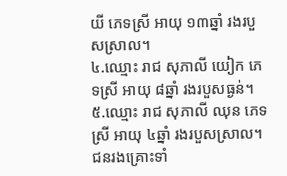យី ភេទស្រី អាយុ ១៣ឆ្នាំ រងរបួសស្រាល។
៤.ឈ្មោះ រាជ សុភាលី យៀក ភេទស្រី អាយុ ៨ឆ្នាំ រងរបួសធ្ងន់។
៥.ឈ្មោះ រាជ សុភាលី ឈុន ភេទស្រី អាយុ ៤ឆ្នាំ រងរបួសស្រាល។ ជនរងគ្រោះទាំ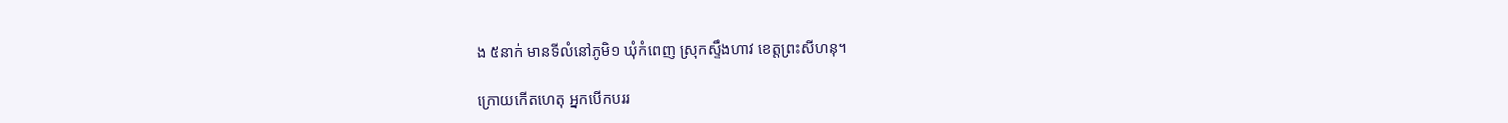ង ៥នាក់ មានទីលំនៅភូមិ១ ឃុំកំពេញ ស្រុកស្ទឹងហាវ ខេត្តព្រះសីហនុ។

ក្រោយកើតហេតុ អ្នកបើកបររ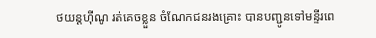ថយន្តហ៊ីណូ រត់គេចខ្លួន ចំណែកជនរងគ្រោះ បានបញ្ជូនទៅមន្ទីរពេ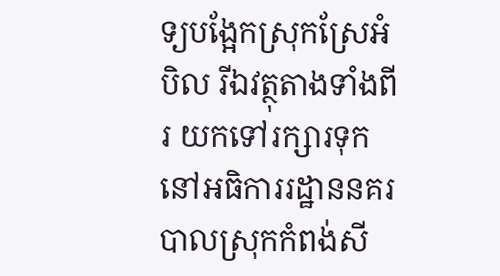ទ្យបង្អែកស្រុកស្រែអំបិល រីឯវត្ថុតាងទាំងពីរ យកទៅរក្សារទុកនៅអធិការរដ្ឋាននគរបាលស្រុកកំពង់សី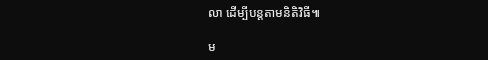លា ដើម្បីបន្តតាមនិតិវិធី៕

ម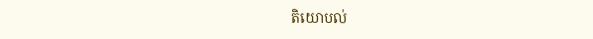តិយោបល់